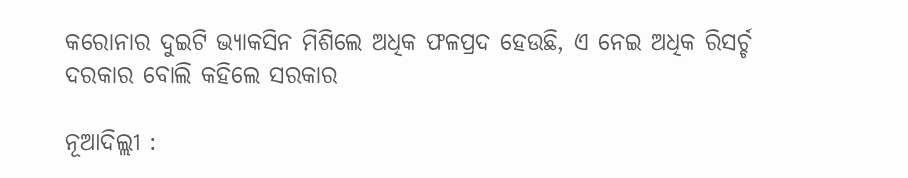କରୋନାର ଦୁଇଟି ଭ୍ୟାକସିନ ମିଶିଲେ ଅଧିକ ଫଳପ୍ରଦ ହେଉଛି, ଏ ନେଇ ଅଧିକ ରିସର୍ଚ୍ଚ ଦରକାର ବୋଲି କହିଲେ ସରକାର

ନୂଆଦିଲ୍ଲୀ :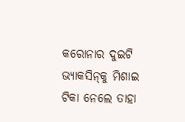କରୋନାର ଦୁଇଟି ଭ୍ୟାକସିନ୍‌କୁ ମିଶାଇ ଟିକା ନେଲେ ତାହା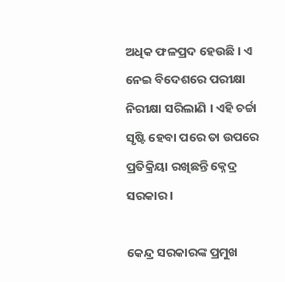ଅଧିକ ଫଳପ୍ରଦ ହେଉଛି । ଏ ନେଇ ବିଦେଶରେ ପରୀକ୍ଷା ନିରୀକ୍ଷା ସରିଲାଣି । ଏହି ଚର୍ଚ୍ଚା ସୃଷ୍ଟି ହେବା ପରେ ତା ଉପରେ ପ୍ରତିକ୍ରିୟା ରଖିଛନ୍ତି କ୍ନେଦ୍ର ସରକାର ।

କେନ୍ଦ୍ର ସରକାରଙ୍କ ପ୍ରମୁଖ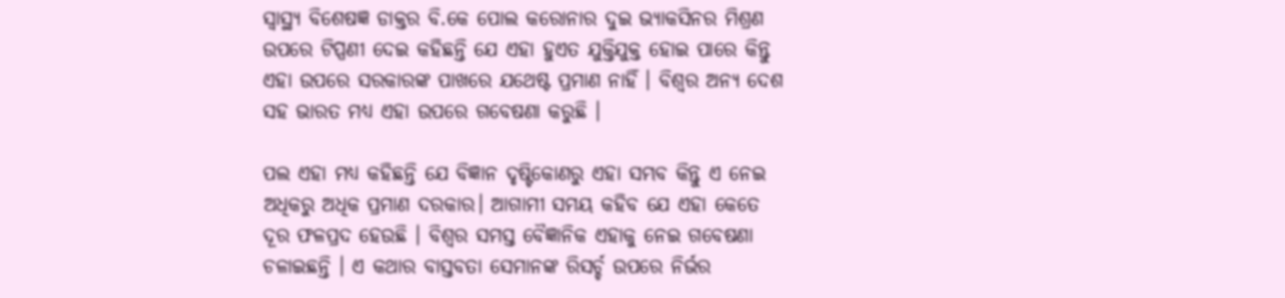ସ୍ୱାସ୍ଥ୍ୟ ବିଶେଷଜ୍ଞ ଡାକ୍ତର ବି.କେ ପୋଲ କରୋନାର ଦୁଇ ଭ୍ୟାକସିନର ମିଶ୍ରଣ ଉପରେ ଟିପ୍ପଣୀ ଦେଇ କହିଛନ୍ତି ଯେ ଏହା ହୁଏତ ଯୁକ୍ତିଯୁକ୍ତ ହୋଇ ପାରେ କିନ୍ତୁ ଏହା ଉପରେ ସରକାରଙ୍କ ପାଖରେ ଯଥେଷ୍ଟ ପ୍ରମାଣ ନାହିଁ । ବିଶ୍ୱର ଅନ୍ୟ ଦେଶ ସହ ଭାରତ ମଧ୍ୟ ଏହା ଉପରେ ଗବେଷଣା କରୁଛି ।

ପଲ ଏହା ମଧ୍ୟ କହିଛନ୍ତି ଯେ ବିଜ୍ଞାନ ଦୃଷ୍ଟିକୋଣରୁ ଏହା ସମ୍ଭବ କିନ୍ତୁ ଏ ନେଇ ଅଧିକରୁ ଅଧିକ ପ୍ରମାଣ ଦରକାର। ଆଗାମୀ ସମୟ କହିବ ଯେ ଏହା କେତେ ଦୂର ଫଳପ୍ରଦ ହେଉଛି । ବିଶ୍ୱର ସମସ୍ତ ବୈଜ୍ଞାନିକ ଏହାକୁ ନେଇ ଗବେଷଣା ଚଳାଇଛନ୍ତି । ଏ କଥାର ବାସ୍ତବତା ସେମାନଙ୍କ ରିସର୍ଚ୍ଚ ଉପରେ ନିର୍ଭର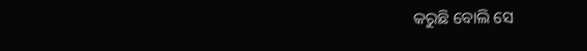କରୁଛି ବୋଲି ସେ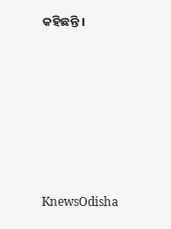କହିଛନ୍ତି ।






KnewsOdisha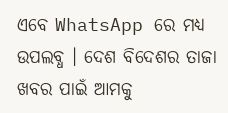ଏବେ WhatsApp ରେ ମଧ୍ୟ ଉପଲବ୍ଧ । ଦେଶ ବିଦେଶର ତାଜା ଖବର ପାଇଁ ଆମକୁ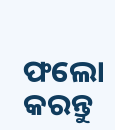ଫଲୋ କରନ୍ତୁ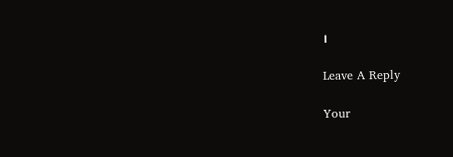।

Leave A Reply

Your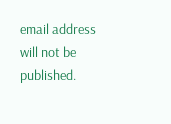email address will not be published.